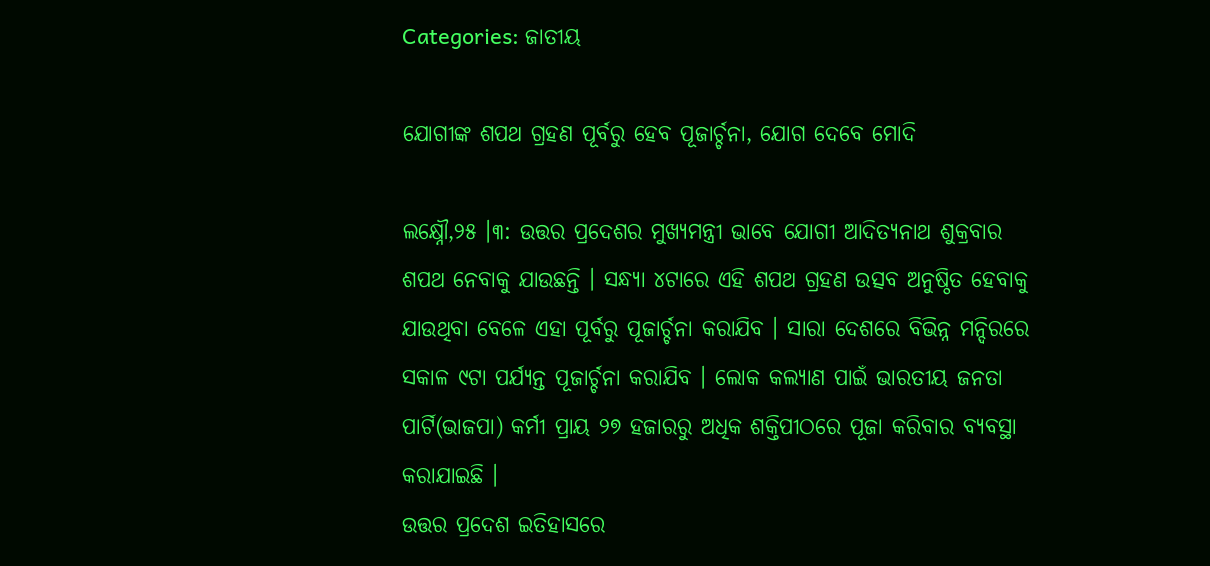Categories: ଜାତୀୟ

ଯୋଗୀଙ୍କ ଶପଥ ଗ୍ରହଣ ପୂର୍ବରୁ ହେବ ପୂଜାର୍ଚ୍ଚନା, ଯୋଗ ଦେବେ ମୋଦି

ଲକ୍ଷ୍ନୌ,୨୫ ।୩: ଉତ୍ତର ପ୍ରଦେଶର ମୁଖ୍ୟମନ୍ତ୍ରୀ ଭାବେ ଯୋଗୀ ଆଦିତ୍ୟନାଥ ଶୁକ୍ରବାର ଶପଥ ନେବାକୁ ଯାଉଛନ୍ତି । ସନ୍ଧ୍ୟା ୪ଟାରେ ଏହି ଶପଥ ଗ୍ରହଣ ଉତ୍ସବ ଅନୁଷ୍ଠିତ ହେବାକୁ ଯାଉଥିବା ବେଳେ ଏହା ପୂର୍ବରୁ ପୂଜାର୍ଚ୍ଚନା କରାଯିବ । ସାରା ଦେଶରେ ବିଭିନ୍ନ ମନ୍ଦିରରେ ସକାଳ ୯ଟା ପର୍ଯ୍ୟନ୍ତ ପୂଜାର୍ଚ୍ଚନା କରାଯିବ । ଲୋକ କଲ୍ୟାଣ ପାଇଁ ଭାରତୀୟ ଜନତା ପାର୍ଟି(ଭାଜପା) କର୍ମୀ ପ୍ରାୟ ୨୭ ହଜାରରୁ ଅଧିକ ଶକ୍ତିପୀଠରେ ପୂଜା କରିବାର ବ୍ୟବସ୍ଥା କରାଯାଇଛି ।
ଉତ୍ତର ପ୍ରଦେଶ ଇତିହାସରେ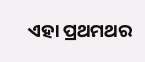ଏହା ପ୍ରଥମଥର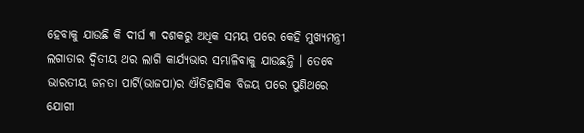ହେବାକୁ ଯାଉଛି କି ଦୀର୍ଘ ୩ ଦଶକରୁ ଅଧିକ ସମୟ ପରେ କେହି ମୁଖ୍ୟମନ୍ତ୍ରୀ ଲଗାତାର ଦ୍ୱିତୀୟ ଥର ଲାଗି କାର୍ଯ୍ୟଭାର ସମ୍ଭାଳିବାକୁ ଯାଉଛନ୍ତି । ତେବେ ଭାରତୀୟ ଜନତା ପାର୍ଟି(ଭାଜପା)ର ଐତିହାସିକ ବିଜୟ ପରେ ପୁଣିଥରେ ଯୋଗୀ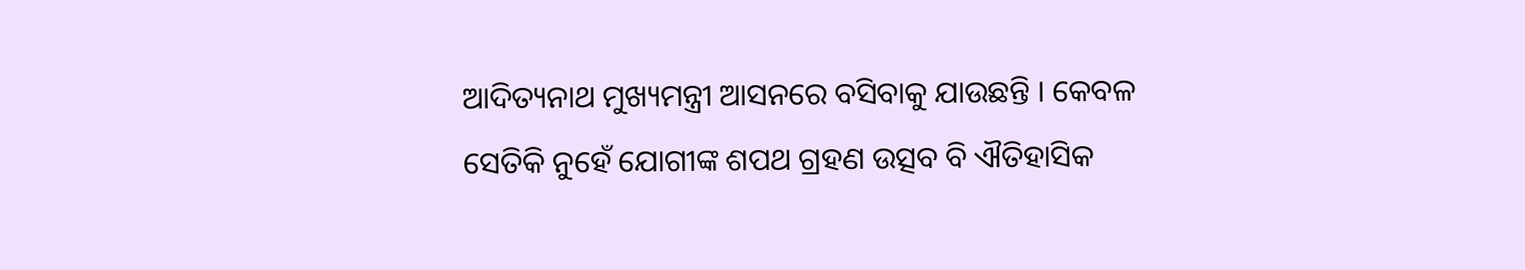ଆଦିତ୍ୟନାଥ ମୁଖ୍ୟମନ୍ତ୍ରୀ ଆସନରେ ବସିବାକୁ ଯାଉଛନ୍ତି । କେବଳ ସେତିକି ନୁହେଁ ଯୋଗୀଙ୍କ ଶପଥ ଗ୍ରହଣ ଉତ୍ସବ ବି ଐତିହାସିକ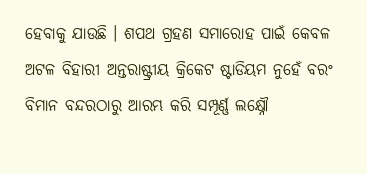ହେବାକୁ ଯାଉଛି । ଶପଥ ଗ୍ରହଣ ସମାରୋହ ପାଇଁ କେବଳ ଅଟଳ ବିହାରୀ ଅନ୍ତରାଷ୍ଟ୍ରୀୟ କ୍ରିକେଟ ଷ୍ଟାଡିୟମ ନୁହେଁ ବରଂ ବିମାନ ବନ୍ଦରଠାରୁ ଆରମ୍ଭ କରି ସମ୍ପୂର୍ଣ୍ଣ ଲକ୍ଷ୍ନୌ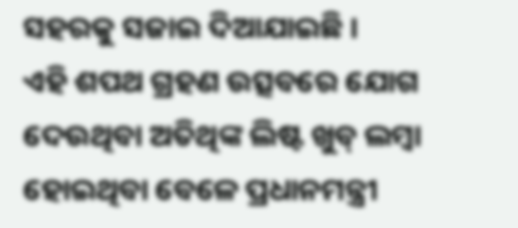ସହରକୁ ସଜାଇ ଦିଆଯାଇଛି ।
ଏହି ଶପଥ ଗ୍ରହଣ ଉତ୍ସବରେ ଯୋଗ ଦେଉଥିବା ଅତିଥିଙ୍କ ଲିଷ୍ଟ ଖୁବ୍ ଲମ୍ବା ହୋଇଥିବା ବେଳେ ପ୍ରଧାନମନ୍ତ୍ରୀ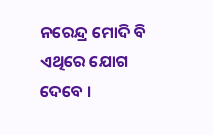ନରେନ୍ଦ୍ର ମୋଦି ବି ଏଥିରେ ଯୋଗ ଦେବେ ।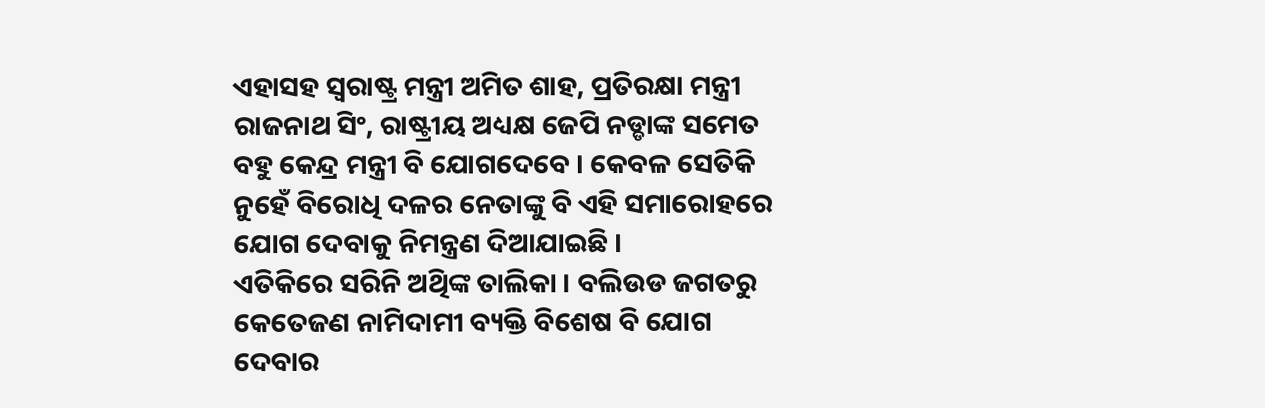ଏହାସହ ସ୍ୱରାଷ୍ଟ୍ର ମନ୍ତ୍ରୀ ଅମିତ ଶାହ, ପ୍ରତିରକ୍ଷା ମନ୍ତ୍ରୀ ରାଜନାଥ ସିଂ, ରାଷ୍ଟ୍ରୀୟ ଅଧ୍ୟକ୍ଷ ଜେପି ନଡ୍ଡାଙ୍କ ସମେତ ବହୁ କେନ୍ଦ୍ର ମନ୍ତ୍ରୀ ବି ଯୋଗଦେବେ । କେବଳ ସେତିକି ନୁହେଁ ବିରୋଧି ଦଳର ନେତାଙ୍କୁ ବି ଏହି ସମାରୋହରେ ଯୋଗ ଦେବାକୁ ନିମନ୍ତ୍ରଣ ଦିଆଯାଇଛି ।
ଏତିକିରେ ସରିନି ଅିଥିଙ୍କ ତାଲିକା । ବଲିଉଡ ଜଗତରୁ କେତେଜଣ ନାମିଦାମୀ ବ୍ୟକ୍ତି ବିଶେଷ ବି ଯୋଗ ଦେବାର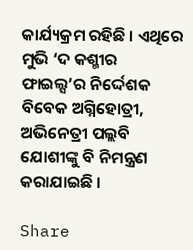କାର୍ଯ୍ୟକ୍ରମ ରହିଛି । ଏଥିରେ ମୁଭି ‘ଦ କଶ୍ମୀର ଫାଇଲ୍ସ’ର ନିର୍ଦ୍ଦେଶକ ବିବେକ ଅଗ୍ନିହୋତ୍ରୀ, ଅଭିନେତ୍ରୀ ପଲ୍ଲବି ଯୋଶୀଙ୍କୁ ବି ନିମନ୍ତ୍ରଣ କରାଯାଇଛି ।

Share